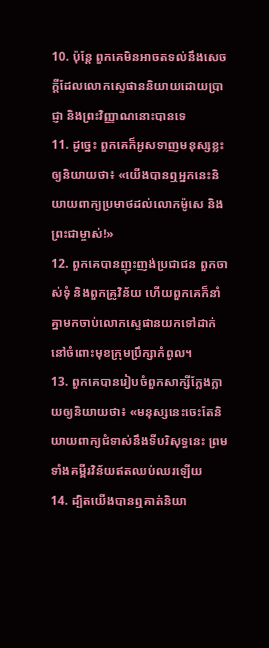10. ប៉ុន្ដែ ពួកគេមិនអាចតទល់នឹងសេចក្ដីដែលលោកស្ទេផាននិយាយដោយប្រាជ្ញា និងព្រះវិញ្ញាណនោះបានទេ
11. ដូច្នេះ ពួកគេក៏អូសទាញមនុស្សខ្លះឲ្យនិយាយថា៖ «យើងបានឮអ្នកនេះនិយាយពាក្យប្រមាថដល់លោកម៉ូសេ និងព្រះជាម្ចាស់!»
12. ពួកគេបានញុះញង់ប្រជាជន ពួកចាស់ទុំ និងពួកគ្រូវិន័យ ហើយពួកគេក៏នាំគ្នាមកចាប់លោកស្ទេផានយកទៅដាក់នៅចំពោះមុខក្រុមប្រឹក្សាកំពូល។
13. ពួកគេបានរៀបចំពួកសាក្សីក្លែងក្លាយឲ្យនិយាយថា៖ «មនុស្សនេះចេះតែនិយាយពាក្យជំទាស់នឹងទីបរិសុទ្ធនេះ ព្រមទាំងគម្ពីរវិន័យឥតឈប់ឈរឡើយ
14. ដ្បិតយើងបានឮគាត់និយា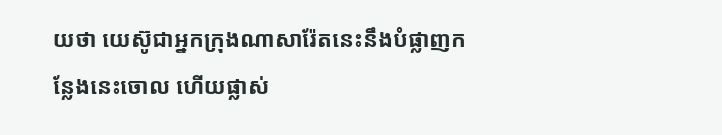យថា យេស៊ូជាអ្នកក្រុងណាសារ៉ែតនេះនឹងបំផ្លាញកន្លែងនេះចោល ហើយផ្លាស់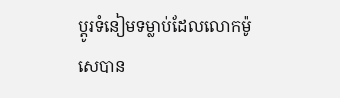ប្ដូរទំនៀមទម្លាប់ដែលលោកម៉ូសេបាន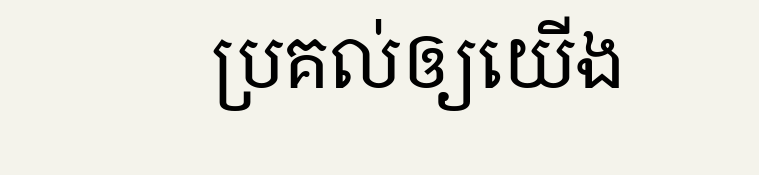ប្រគល់ឲ្យយើង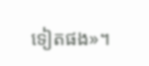ទៀតផង»។